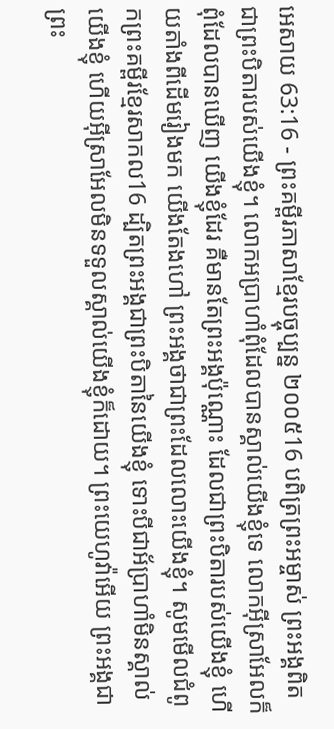អេសាយ 63:16 - ព្រះគម្ពីរភាសាខ្មែរបច្ចុប្បន្ន ២០០៥16 បពិត្រព្រះអម្ចាស់ ព្រះអង្គពិតជាព្រះបិតារបស់យើងខ្ញុំ។ លោកអប្រាហាំពុំដែលបានស្គាល់យើងខ្ញុំទេ លោកអ៊ីស្រាអែលក៏ពុំដែលបានឃើញ យើងខ្ញុំដែរ គឺមានតែព្រះអង្គប៉ុណ្ណោះ ដែលជាព្រះបិតារបស់យើងខ្ញុំ ហើយតាំងពីដើមរៀងមក យើងតែងហៅ ព្រះអង្គថាជាព្រះដែលលោះយើងខ្ញុំ។ សូមមើលជំពូកព្រះគម្ពីរខ្មែរសាកល16 ដ្បិតព្រះអង្គជាព្រះបិតានៃយើងខ្ញុំ ទោះបីជាអ័ប្រាហាំមិនស្គាល់យើងខ្ញុំ ហើយអ៊ីស្រាអែលមិនទទួលស្គាល់យើងខ្ញុំក៏ដោយ។ ព្រះយេហូវ៉ាអើយ ព្រះអង្គជាព្រះ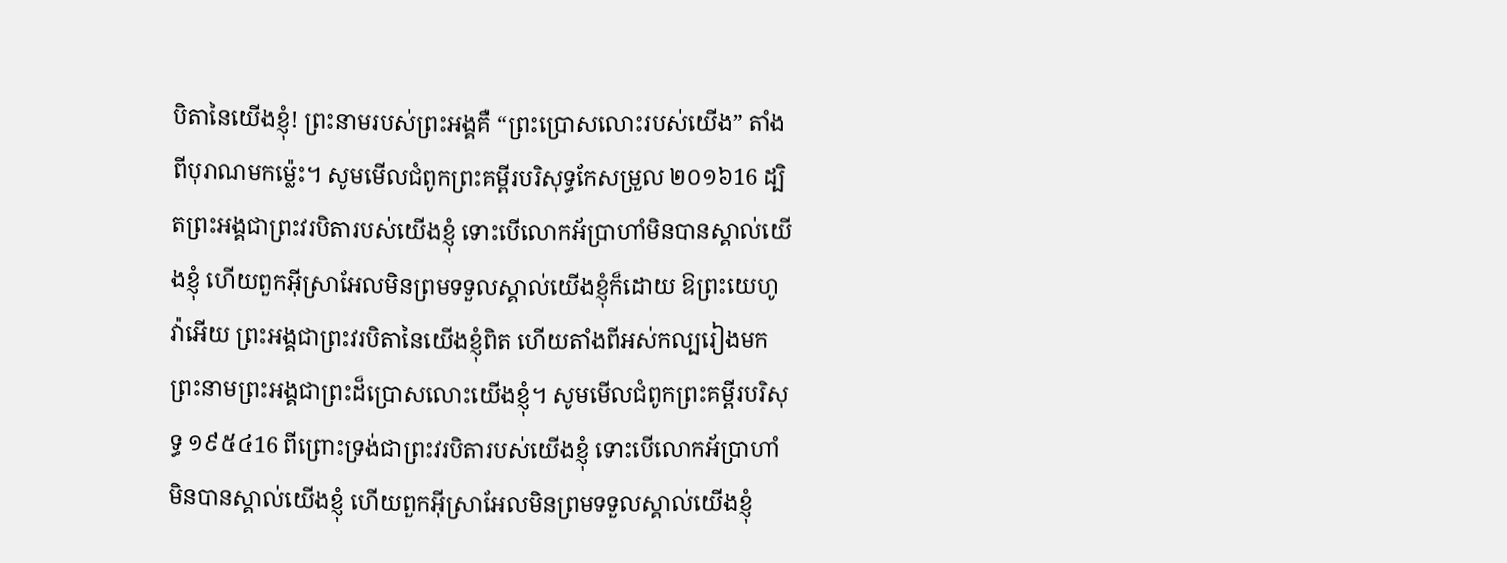បិតានៃយើងខ្ញុំ! ព្រះនាមរបស់ព្រះអង្គគឺ “ព្រះប្រោសលោះរបស់យើង” តាំងពីបុរាណមកម្ល៉េះ។ សូមមើលជំពូកព្រះគម្ពីរបរិសុទ្ធកែសម្រួល ២០១៦16 ដ្បិតព្រះអង្គជាព្រះវរបិតារបស់យើងខ្ញុំ ទោះបើលោកអ័ប្រាហាំមិនបានស្គាល់យើងខ្ញុំ ហើយពួកអ៊ីស្រាអែលមិនព្រមទទួលស្គាល់យើងខ្ញុំក៏ដោយ ឱព្រះយេហូវ៉ាអើយ ព្រះអង្គជាព្រះវរបិតានៃយើងខ្ញុំពិត ហើយតាំងពីអស់កល្បរៀងមក ព្រះនាមព្រះអង្គជាព្រះដ៏ប្រោសលោះយើងខ្ញុំ។ សូមមើលជំពូកព្រះគម្ពីរបរិសុទ្ធ ១៩៥៤16 ពីព្រោះទ្រង់ជាព្រះវរបិតារបស់យើងខ្ញុំ ទោះបើលោកអ័ប្រាហាំមិនបានស្គាល់យើងខ្ញុំ ហើយពួកអ៊ីស្រាអែលមិនព្រមទទួលស្គាល់យើងខ្ញុំ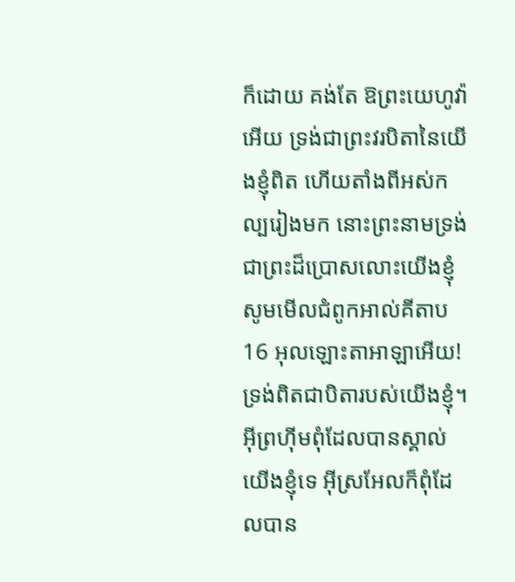ក៏ដោយ គង់តែ ឱព្រះយេហូវ៉ាអើយ ទ្រង់ជាព្រះវរបិតានៃយើងខ្ញុំពិត ហើយតាំងពីអស់កល្បរៀងមក នោះព្រះនាមទ្រង់ជាព្រះដ៏ប្រោសលោះយើងខ្ញុំ សូមមើលជំពូកអាល់គីតាប16 អុលឡោះតាអាឡាអើយ! ទ្រង់ពិតជាបិតារបស់យើងខ្ញុំ។ អ៊ីព្រហ៊ីមពុំដែលបានស្គាល់យើងខ្ញុំទេ អ៊ីស្រអែលក៏ពុំដែលបាន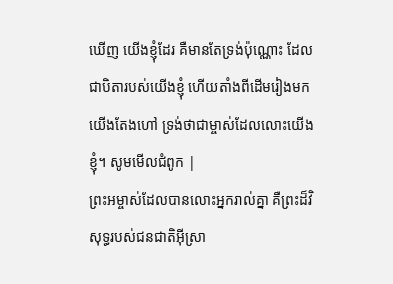ឃើញ យើងខ្ញុំដែរ គឺមានតែទ្រង់ប៉ុណ្ណោះ ដែលជាបិតារបស់យើងខ្ញុំ ហើយតាំងពីដើមរៀងមក យើងតែងហៅ ទ្រង់ថាជាម្ចាស់ដែលលោះយើងខ្ញុំ។ សូមមើលជំពូក |
ព្រះអម្ចាស់ដែលបានលោះអ្នករាល់គ្នា គឺព្រះដ៏វិសុទ្ធរបស់ជនជាតិអ៊ីស្រា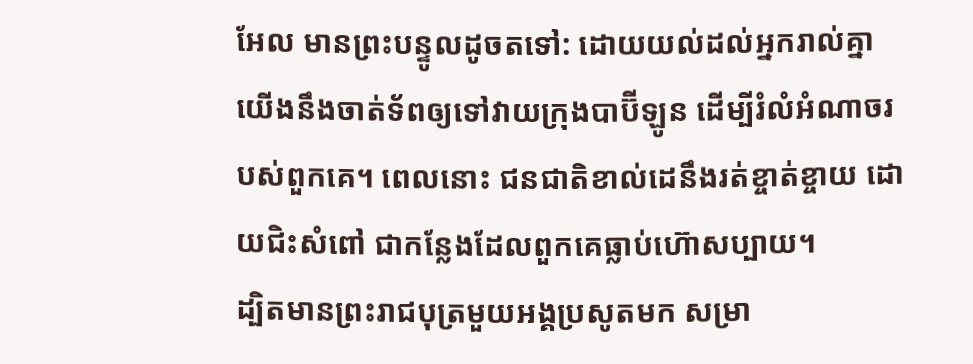អែល មានព្រះបន្ទូលដូចតទៅ: ដោយយល់ដល់អ្នករាល់គ្នា យើងនឹងចាត់ទ័ពឲ្យទៅវាយក្រុងបាប៊ីឡូន ដើម្បីរំលំអំណាចរបស់ពួកគេ។ ពេលនោះ ជនជាតិខាល់ដេនឹងរត់ខ្ចាត់ខ្ចាយ ដោយជិះសំពៅ ជាកន្លែងដែលពួកគេធ្លាប់ហ៊ោសប្បាយ។
ដ្បិតមានព្រះរាជបុត្រមួយអង្គប្រសូតមក សម្រា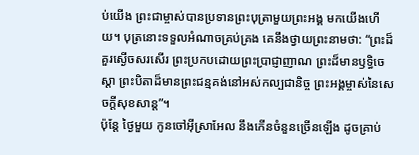ប់យើង ព្រះជាម្ចាស់បានប្រទានព្រះបុត្រាមួយព្រះអង្គ មកយើងហើយ។ បុត្រនោះទទួលអំណាចគ្រប់គ្រង គេនឹងថ្វាយព្រះនាមថា: “ព្រះដ៏គួរស្ងើចសរសើរ ព្រះប្រកបដោយព្រះប្រាជ្ញាញាណ ព្រះដ៏មានឫទ្ធិចេស្ដា ព្រះបិតាដ៏មានព្រះជន្មគង់នៅអស់កល្បជានិច្ច ព្រះអង្គម្ចាស់នៃសេចក្ដីសុខសាន្ត”។
ប៉ុន្តែ ថ្ងៃមួយ កូនចៅអ៊ីស្រាអែល នឹងកើនចំនួនច្រើនឡើង ដូចគ្រាប់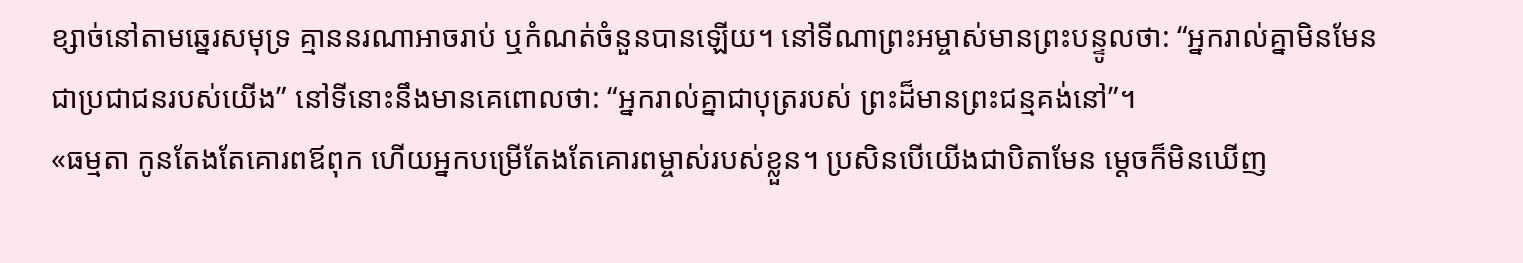ខ្សាច់នៅតាមឆ្នេរសមុទ្រ គ្មាននរណាអាចរាប់ ឬកំណត់ចំនួនបានឡើយ។ នៅទីណាព្រះអម្ចាស់មានព្រះបន្ទូលថា: “អ្នករាល់គ្នាមិនមែនជាប្រជាជនរបស់យើង” នៅទីនោះនឹងមានគេពោលថា: “អ្នករាល់គ្នាជាបុត្ររបស់ ព្រះដ៏មានព្រះជន្មគង់នៅ”។
«ធម្មតា កូនតែងតែគោរពឪពុក ហើយអ្នកបម្រើតែងតែគោរពម្ចាស់របស់ខ្លួន។ ប្រសិនបើយើងជាបិតាមែន ម្ដេចក៏មិនឃើញ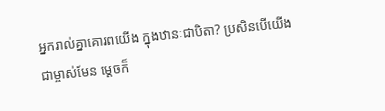អ្នករាល់គ្នាគោរពយើង ក្នុងឋានៈជាបិតា? ប្រសិនបើយើងជាម្ចាស់មែន ម្ដេចក៏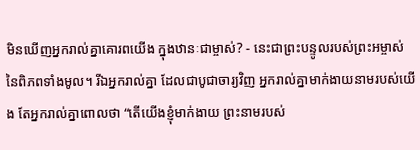មិនឃើញអ្នករាល់គ្នាគោរពយើង ក្នុងឋានៈជាម្ចាស់? - នេះជាព្រះបន្ទូលរបស់ព្រះអម្ចាស់ នៃពិភពទាំងមូល។ រីឯអ្នករាល់គ្នា ដែលជាបូជាចារ្យវិញ អ្នករាល់គ្នាមាក់ងាយនាមរបស់យើង តែអ្នករាល់គ្នាពោលថា “តើយើងខ្ញុំមាក់ងាយ ព្រះនាមរបស់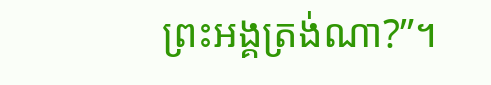ព្រះអង្គត្រង់ណា?”។